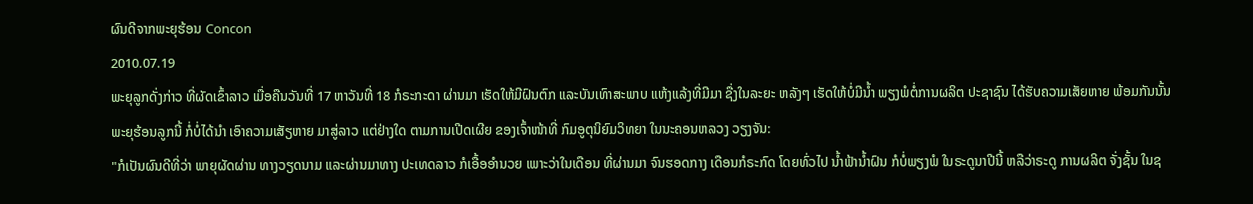ຜົນດີຈາກພະຍຸຮ້ອນ Concon
2010.07.19
ພະຍຸລູກດັ່ງກ່າວ ທີ່ຜັດເຂົ້າລາວ ເມື່ອຄືນວັນທີ່ 17 ຫາວັນທີ່ 18 ກໍຣະກະດາ ຜ່ານມາ ເຮັດໃຫ້ມີຝົນຕົກ ແລະບັນເທົາສະພາບ ແຫ້ງແລ້ງທີ່ມີມາ ຊື່ງໃນລະຍະ ຫລັງໆ ເຮັດໃຫ້ບໍ່ມີນ້ຳ ພຽງພໍຕໍ່ການຜລິຕ ປະຊາຊົນ ໄດ້ຮັບຄວາມເສັຍຫາຍ ພ້ອມກັນນັ້ນ ພະຍຸຮ້ອນລູກນີ້ ກໍ່ບໍ່ໄດ້ນຳ ເອົາຄວາມເສັຽຫາຍ ມາສູ່ລາວ ແຕ່ຢ່າງໃດ ຕາມການເປີດເຜີຍ ຂອງເຈົ້າໜ້າທີ່ ກົມອູຕຸນິຍົມວິທຍາ ໃນນະຄອນຫລວງ ວຽງຈັນ:
"ກໍເປັນຜົນດີທີ່ວ່າ ພາຍຸຜັດຜ່ານ ທາງວຽດນາມ ແລະຜ່ານມາທາງ ປະເທດລາວ ກໍເອື້ອອຳນວຍ ເພາະວ່າໃນເດືອນ ທີ່ຜ່ານມາ ຈົນຮອດກາງ ເດືອນກໍຣະກົດ ໂດຍທົ່ວໄປ ນ້ຳຟ້ານ້ຳຝົນ ກໍບໍ່ພຽງພໍ ໃນຣະດູນາປີນີ້ ຫລືວ່າຣະດູ ການຜລິຕ ຈັ່ງຊັ້ນ ໃນຊ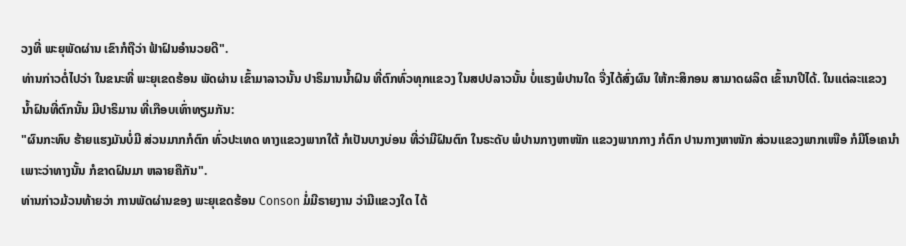ວງທີ່ ພະຍຸພັດຜ່ານ ເຂົາກໍຖືວ່າ ຟ້າຝົນອຳນວຍດີ".
ທ່ານກ່າວຕໍ່ໄປວ່າ ໃນຂນະທີ່ ພະຍຸເຂດຮ້ອນ ພັດຜ່ານ ເຂົ້າມາລາວນັ້ນ ປາຣິມານນ້ຳຝົນ ທີ່ຕົກທົ່ວທຸກແຂວງ ໃນສປປລາວນັ້ນ ບໍ່ແຮງພໍປານໃດ ຈື່ງໄດ້ສົ່ງຜົນ ໃຫ້ກະສິກອນ ສາມາດຜລິຕ ເຂົ້ານາປີໄດ້. ໃນແຕ່ລະແຂວງ ນ້ຳຝົນທີ່ຕົກນັ້ນ ມີປາຣິມານ ທີ່ເກືອບເທົ່າທຽມກັນ:
"ຜົນກະທົບ ຮ້າຍແຮງມັນບໍ່ມີ ສ່ວນມາກກໍຕົກ ທົ່ວປະເທດ ທາງແຂວງພາກໃຕ້ ກໍເປັນບາງບ່ອນ ທີ່ວ່າມີຝົນຕົກ ໃນຣະດັບ ພໍປານກາງຫາໜັກ ແຂວງພາກກາງ ກໍຕົກ ປານກາງຫາໜັກ ສ່ວນແຂວງພາກເໜືອ ກໍມີໂອເຄນຳ ເພາະວ່າທາງນັ້ນ ກໍຂາດຝົນມາ ຫລາຍຄືກັນ".
ທ່ານກ່າວມ້ວນທ້າຍວ່າ ການພັດຜ່ານຂອງ ພະຍຸເຂດຮ້ອນ Conson ມໍ່ມີຣາຍງານ ວ່າມີແຂວງໃດ ໄດ້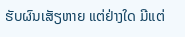ຮັບຜົນເສັຽຫາຍ ແຕ່ຢ່າງໃດ ມີແຕ່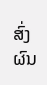ສົ່ງຜົນ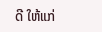ດີ ໃຫ້ແກ່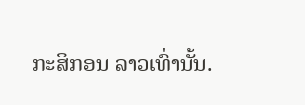ກະສິກອນ ລາວເທົ່ານັ້ນ.